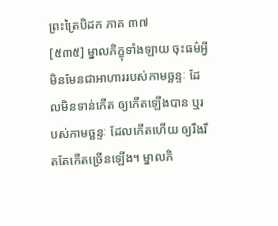ព្រះត្រៃបិដក ភាគ ៣៧
[៥៣៥] ម្នាលភិក្ខុទាំងឡាយ ចុះធម៌អ្វី មិនមែនជាអាហាររបស់កាមច្ឆន្ទៈ ដែលមិនទាន់កើត ឲ្យកើតឡើងបាន ឬរបស់កាមច្ឆន្ទៈ ដែលកើតហើយ ឲ្យរឹងរឹតតែកើតច្រើនឡើង។ ម្នាលភិ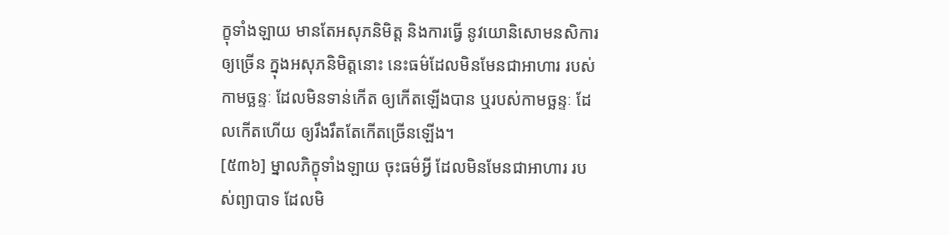ក្ខុទាំងឡាយ មានតែអសុភនិមិត្ត និងការធ្វើ នូវយោនិសោមនសិការឲ្យច្រើន ក្នុងអសុភនិមិត្តនោះ នេះធម៌ដែលមិនមែនជាអាហារ របស់កាមច្ឆន្ទៈ ដែលមិនទាន់កើត ឲ្យកើតឡើងបាន ឬរបស់កាមច្ឆន្ទៈ ដែលកើតហើយ ឲ្យរឹងរឹតតែកើតច្រើនឡើង។
[៥៣៦] ម្នាលភិក្ខុទាំងឡាយ ចុះធម៌អ្វី ដែលមិនមែនជាអាហារ របស់ព្យាបាទ ដែលមិ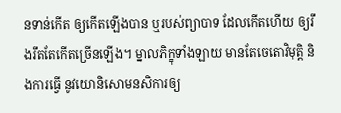នទាន់កើត ឲ្យកើតឡើងបាន ឬរបស់ព្យាបាទ ដែលកើតហើយ ឲ្យរឹងរឹតតែកើតច្រើនឡើង។ ម្នាលភិក្ខុទាំងឡាយ មានតែចេតោវិមុត្តិ និងការធ្វើ នូវយោនិសោមនសិការឲ្យ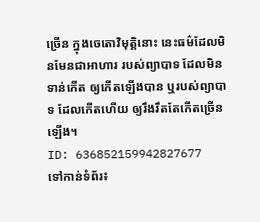ច្រើន ក្នុងចេតោវិមុត្តិនោះ នេះធម៌ដែលមិនមែនជាអាហារ របស់ព្យាបាទ ដែលមិនទាន់កើត ឲ្យកើតឡើងបាន ឬរបស់ព្យាបាទ ដែលកើតហើយ ឲ្យរឹងរឹតតែកើតច្រើនឡើង។
ID: 636852159942827677
ទៅកាន់ទំព័រ៖